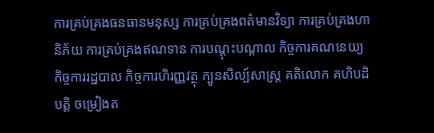ការគ្រប់គ្រងធនធានមនុស្ស ការគ្រប់គ្រងពត៌មានវិទ្យា ការគ្រប់គ្រងហានិភ័យ ការគ្រប់គ្រងឥណទាន ការបណ្តុះបណ្តាល កិច្ចការគណនេយ្យ កិច្ចការរដ្ឋបាល កិច្ចការហិរញ្ញវត្ថុ ក្បូនសិល្ប៍សាស្ត្រ គតិលោក គហិបដិបត្តិ ចម្រៀងត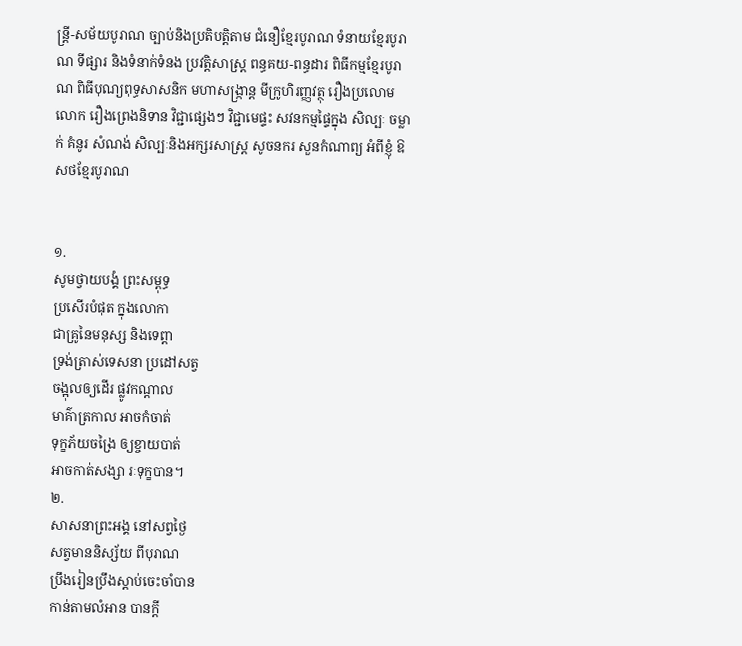ន្ត្រី-សម័យបូរាណ ច្បាប់និងប្រតិបត្តិតាម ជំនឿខ្មែរបូរាណ ទំនាយខ្មែរបូរាណ ទីផ្សារ និងទំនាក់ទំនង ប្រវត្តិសាស្រ្ត ពន្ធគយ-ពន្ធដារ ពិធីកម្មខ្មែរបូរាណ ពិធីបុណ្យពុទ្ធសាសនិក មហាសង្រ្កាន្ត មីក្រូហិរញ្ញវត្ថុ រឿងប្រលោមលោក រឿងព្រេងនិទាន វិជ្ជាផ្សេងៗ វិជ្ជាមេផ្ទះ សវនកម្មផ្ទៃក្នុង សិល្បៈ ចម្លាក់ គំនូរ សំណង់ សិល្បៈនិងអក្សរសាស្រ្ត សូចនករ សួនកំណាព្យ អំពីខ្ញុំ ឱសថខ្មែរបូរាណ


១.
សូមថ្វាយបង្គំ ព្រះសម្ពុទ្ធ
ប្រសើរបំផុត ក្នុងលោកា
ជាគ្រូនៃមនុស្ស និងទេព្តា
ទ្រង់ត្រាស់ទេសនា ប្រដៅសត្វ
ចង្អុលឲ្យដើរ ផ្លូវកណ្តាល
មាគ៌ាត្រកាល អាចកំចាត់
ទុក្ខភ័យចង្រៃ ឲ្យខ្ចាយបាត់
អាចកាត់សង្សា រៈទុក្ខបាន។
២.
សាសនាព្រះអង្គ នៅសព្វថ្ងៃ
សត្វមាននិស្ស័យ ពីបុរាណ
ប្រឹងរៀនប្រឹងស្តាប់ចេះចាំបាន
កាន់តាមលំអាន បានក្តី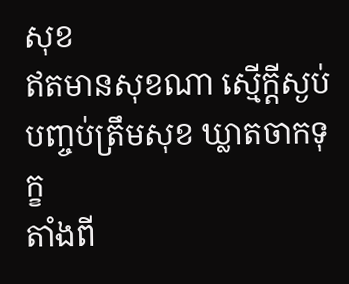សុខ
ឥតមានសុខណា ស្មើក្តីស្ងប់
បញ្ចប់ត្រឹមសុខ ឃ្លាតចាកទុក្ខ
តាំងពី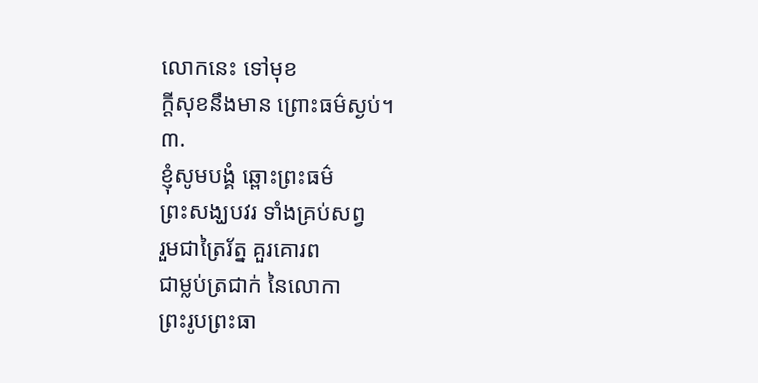លោកនេះ ទៅមុខ
ក្តីសុខនឹងមាន ព្រោះធម៌ស្ងប់។
៣.
ខ្ញុំសូមបង្គំ ឆ្ពោះព្រះធម៌
ព្រះសង្ឃបវរ ទាំងគ្រប់សព្វ
រួមជាត្រៃរ័ត្ន គួរគោរព
ជាម្លប់ត្រជាក់ នៃលោកា
ព្រះរូបព្រះធា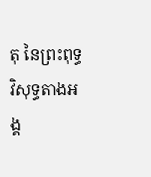តុ នៃព្រះពុទ្ធ
វិសុទ្ធតាងអង្គ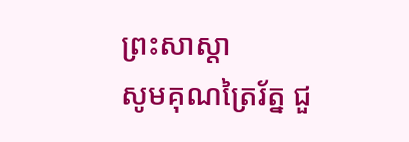ព្រះសាស្តា
សូមគុណត្រៃរ័ត្ន ជួ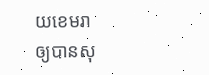យខេមរា
ឲ្យបានសុ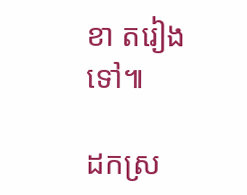ខា តរៀងទៅ៕

ដកស្រ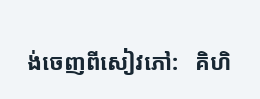ង់ចេញពីសៀវភៅ:   គិហិ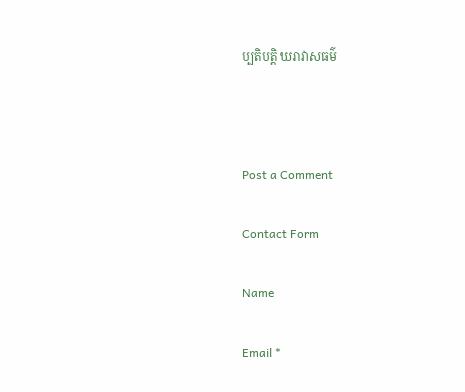ប្បតិបត្តិ ឃរាវាសធម៌



Post a Comment

Contact Form

Name

Email *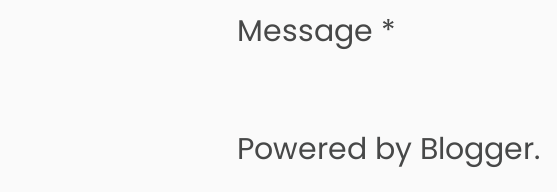Message *

Powered by Blogger.